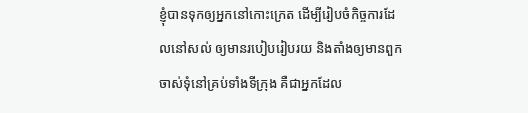ខ្ញុំបានទុកឲ្យអ្នកនៅកោះក្រេត ដើម្បីរៀបចំកិច្ចការដែលនៅសល់ ឲ្យមានរបៀបរៀបរយ និងតាំងឲ្យមានពួកចាស់ទុំនៅគ្រប់ទាំងទីក្រុង គឺជាអ្នកដែល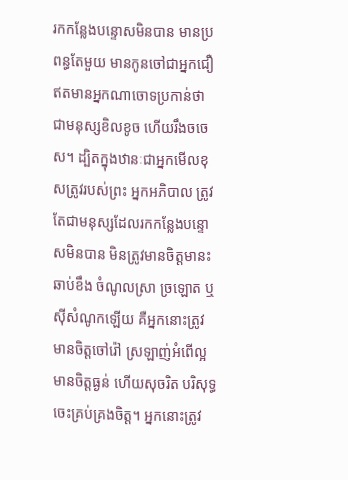រកកន្លែងបន្ទោសមិនបាន មានប្រពន្ធតែមួយ មានកូនចៅជាអ្នកជឿ ឥតមានអ្នកណាចោទប្រកាន់ថាជាមនុស្សខិលខូច ហើយរឹងចចេស។ ដ្បិតក្នុងឋានៈជាអ្នកមើលខុសត្រូវរបស់ព្រះ អ្នកអភិបាល ត្រូវតែជាមនុស្សដែលរកកន្លែងបន្ទោសមិនបាន មិនត្រូវមានចិត្តមានះ ឆាប់ខឹង ចំណូលស្រា ច្រឡោត ឬស៊ីសំណូកឡើយ គឺអ្នកនោះត្រូវមានចិត្តចៅរ៉ៅ ស្រឡាញ់អំពើល្អ មានចិត្តធ្ងន់ ហើយសុចរិត បរិសុទ្ធ ចេះគ្រប់គ្រងចិត្ត។ អ្នកនោះត្រូវ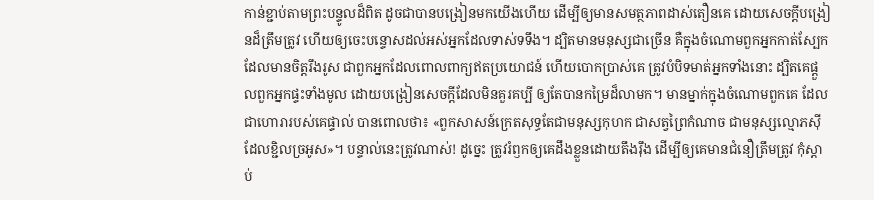កាន់ខ្ជាប់តាមព្រះបន្ទូលដ៏ពិត ដូចជាបានបង្រៀនមកយើងហើយ ដើម្បីឲ្យមានសមត្ថភាពដាស់តឿនគេ ដោយសេចក្ដីបង្រៀនដ៏ត្រឹមត្រូវ ហើយឲ្យចេះបន្ទោសដល់អស់អ្នកដែលទាស់ទទឹង។ ដ្បិតមានមនុស្សជាច្រើន គឺក្នុងចំណោមពួកអ្នកកាត់ស្បែក ដែលមានចិត្តរឹងរូស ជាពួកអ្នកដែលពោលពាក្យឥតប្រយោជន៍ ហើយបោកប្រាស់គេ ត្រូវបំបិទមាត់អ្នកទាំងនោះ ដ្បិតគេផ្តួលពួកអ្នកផ្ទះទាំងមូល ដោយបង្រៀនសេចក្ដីដែលមិនគួរគប្បី ឲ្យតែបានកម្រៃដ៏លាមក។ មានម្នាក់ក្នុងចំណោមពួកគេ ដែលជាហោរារបស់គេផ្ទាល់ បានពោលថា៖ «ពួកសាសន៍ក្រេតសុទ្ធតែជាមនុស្សកុហក ជាសត្វព្រៃកំណាច ជាមនុស្សល្មោភស៊ីដែលខ្ជិលច្រអូស»។ បន្ទាល់នេះត្រូវណាស់! ដូច្នេះ ត្រូវរំឭកឲ្យគេដឹងខ្លួនដោយតឹងរ៉ឹង ដើម្បីឲ្យគេមានជំនឿត្រឹមត្រូវ កុំស្តាប់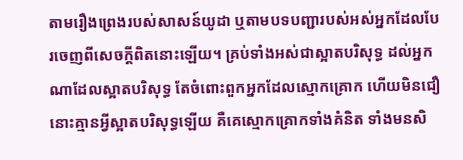តាមរឿងព្រេងរបស់សាសន៍យូដា ឬតាមបទបញ្ជារបស់អស់អ្នកដែលបែរចេញពីសេចក្ដីពិតនោះឡើយ។ គ្រប់ទាំងអស់ជាស្អាតបរិសុទ្ធ ដល់អ្នកណាដែលស្អាតបរិសុទ្ធ តែចំពោះពួកអ្នកដែលស្មោកគ្រោក ហើយមិនជឿ នោះគ្មានអ្វីស្អាតបរិសុទ្ធឡើយ គឺគេស្មោកគ្រោកទាំងគំនិត ទាំងមនសិ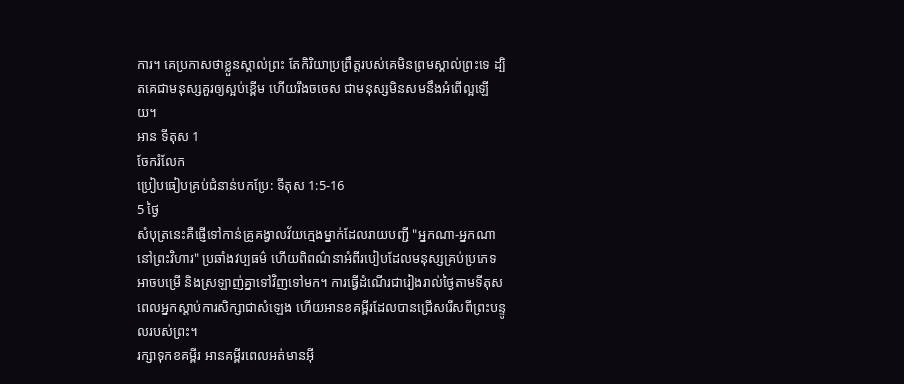ការ។ គេប្រកាសថាខ្លួនស្គាល់ព្រះ តែកិរិយាប្រព្រឹត្តរបស់គេមិនព្រមស្គាល់ព្រះទេ ដ្បិតគេជាមនុស្សគួរឲ្យស្អប់ខ្ពើម ហើយរឹងចចេស ជាមនុស្សមិនសមនឹងអំពើល្អឡើយ។
អាន ទីតុស 1
ចែករំលែក
ប្រៀបធៀបគ្រប់ជំនាន់បកប្រែ: ទីតុស 1:5-16
5 ថ្ងៃ
សំបុត្រនេះគឺផ្ញើទៅកាន់គ្រូគង្វាលវ័យក្មេងម្នាក់ដែលរាយបញ្ជី "អ្នកណា-អ្នកណានៅព្រះវិហារ" ប្រឆាំងវប្បធម៌ ហើយពិពណ៌នាអំពីរបៀបដែលមនុស្សគ្រប់ប្រភេទអាចបម្រើ និងស្រឡាញ់គ្នាទៅវិញទៅមក។ ការធ្វើដំណើរជារៀងរាល់ថ្ងៃតាមទីតុស ពេលអ្នកស្តាប់ការសិក្សាជាសំឡេង ហើយអានខគម្ពីរដែលបានជ្រើសរើសពីព្រះបន្ទូលរបស់ព្រះ។
រក្សាទុកខគម្ពីរ អានគម្ពីរពេលអត់មានអ៊ី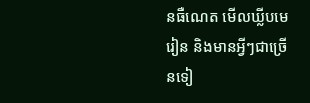នធឺណេត មើលឃ្លីបមេរៀន និងមានអ្វីៗជាច្រើនទៀ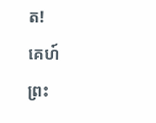ត!
គេហ៍
ព្រះ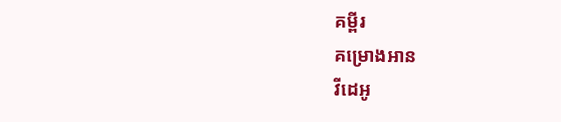គម្ពីរ
គម្រោងអាន
វីដេអូ